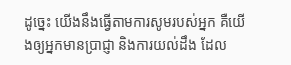ដូច្នេះ យើងនឹងធ្វើតាមការសូមរបស់អ្នក គឺយើងឲ្យអ្នកមានប្រាជ្ញា និងការយល់ដឹង ដែល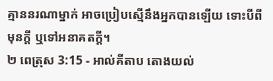គ្មាននរណាម្នាក់ អាចប្រៀបស្មើនឹងអ្នកបានឡើយ ទោះបីពីមុនក្តី ឬទៅអនាគតក្តី។
២ ពេត្រុស 3:15 - អាល់គីតាប តោងយល់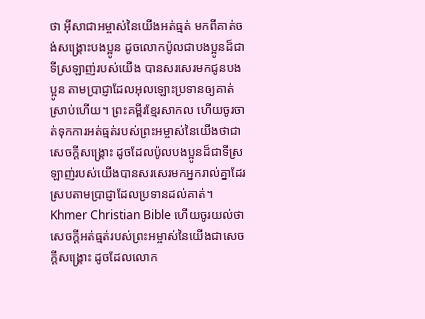ថា អ៊ីសាជាអម្ចាស់នៃយើងអត់ធ្មត់ មកពីគាត់ចង់សង្គ្រោះបងប្អូន ដូចលោកប៉ូលជាបងប្អូនដ៏ជាទីស្រឡាញ់របស់យើង បានសរសេរមកជូនបងប្អូន តាមប្រាជ្ញាដែលអុលឡោះប្រទានឲ្យគាត់ស្រាប់ហើយ។ ព្រះគម្ពីរខ្មែរសាកល ហើយចូរចាត់ទុកការអត់ធ្មត់របស់ព្រះអម្ចាស់នៃយើងថាជាសេចក្ដីសង្គ្រោះ ដូចដែលប៉ូលបងប្អូនដ៏ជាទីស្រឡាញ់របស់យើងបានសរសេរមកអ្នករាល់គ្នាដែរ ស្របតាមប្រាជ្ញាដែលប្រទានដល់គាត់។ Khmer Christian Bible ហើយចូរយល់ថាសេចក្ដីអត់ធ្មត់របស់ព្រះអម្ចាស់នៃយើងជាសេចក្ដីសង្គ្រោះ ដូចដែលលោក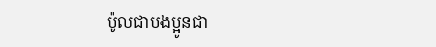ប៉ូលជាបងប្អូនជា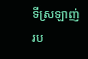ទីស្រឡាញ់រប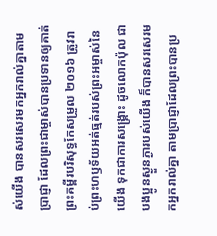ស់យើង បានសរសេរមកអ្នករាល់គ្នាតាមប្រាជ្ញា ដែលព្រះជាម្ចាស់បានប្រទានឲ្យគាត់ ព្រះគម្ពីរបរិសុទ្ធកែសម្រួល ២០១៦ ត្រូវរាប់ព្រះហឫទ័យអត់ធ្មត់របស់ព្រះអម្ចាស់នៃយើង ទុកជាការសង្គ្រោះ ដូចលោកប៉ុល ជាបងប្អូនស្ងួនភ្ងារបស់យើង ក៏បានសរសេរមកអ្នករាល់គ្នា តាមប្រាជ្ញាដែលព្រះបានប្រ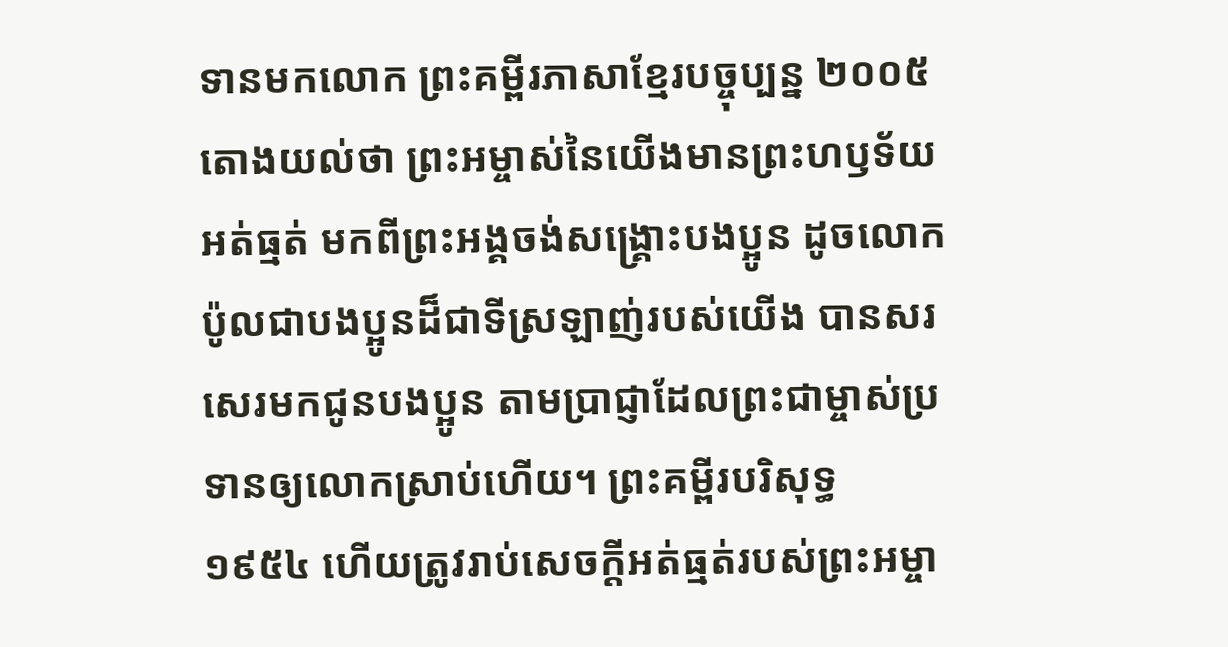ទានមកលោក ព្រះគម្ពីរភាសាខ្មែរបច្ចុប្បន្ន ២០០៥ តោងយល់ថា ព្រះអម្ចាស់នៃយើងមានព្រះហឫទ័យអត់ធ្មត់ មកពីព្រះអង្គចង់សង្គ្រោះបងប្អូន ដូចលោកប៉ូលជាបងប្អូនដ៏ជាទីស្រឡាញ់របស់យើង បានសរសេរមកជូនបងប្អូន តាមប្រាជ្ញាដែលព្រះជាម្ចាស់ប្រទានឲ្យលោកស្រាប់ហើយ។ ព្រះគម្ពីរបរិសុទ្ធ ១៩៥៤ ហើយត្រូវរាប់សេចក្ដីអត់ធ្មត់របស់ព្រះអម្ចា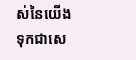ស់នៃយើង ទុកជាសេ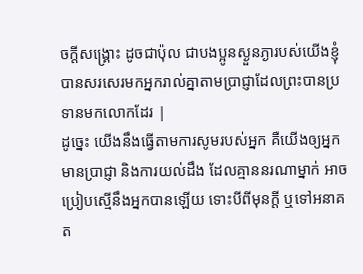ចក្ដីសង្គ្រោះ ដូចជាប៉ុល ជាបងប្អូនស្ងួនភ្ងារបស់យើងខ្ញុំ បានសរសេរមកអ្នករាល់គ្នាតាមប្រាជ្ញាដែលព្រះបានប្រទានមកលោកដែរ |
ដូច្នេះ យើងនឹងធ្វើតាមការសូមរបស់អ្នក គឺយើងឲ្យអ្នកមានប្រាជ្ញា និងការយល់ដឹង ដែលគ្មាននរណាម្នាក់ អាចប្រៀបស្មើនឹងអ្នកបានឡើយ ទោះបីពីមុនក្តី ឬទៅអនាគត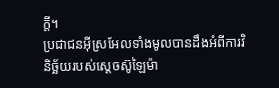ក្តី។
ប្រជាជនអ៊ីស្រអែលទាំងមូលបានដឹងអំពីការវិនិច្ឆ័យរបស់ស្តេចស៊ូឡៃម៉ា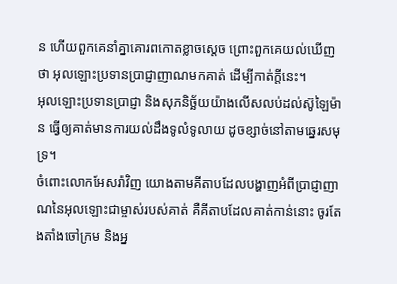ន ហើយពួកគេនាំគ្នាគោរពកោតខ្លាចស្តេច ព្រោះពួកគេយល់ឃើញថា អុលឡោះប្រទានប្រាជ្ញាញាណមកគាត់ ដើម្បីកាត់ក្តីនេះ។
អុលឡោះប្រទានប្រាជ្ញា និងសុភនិច្ឆ័យយ៉ាងលើសលប់ដល់ស៊ូឡៃម៉ាន ធ្វើឲ្យគាត់មានការយល់ដឹងទូលំទូលាយ ដូចខ្សាច់នៅតាមឆ្នេរសមុទ្រ។
ចំពោះលោកអែសរ៉ាវិញ យោងតាមគីតាបដែលបង្ហាញអំពីប្រាជ្ញាញាណនៃអុលឡោះជាម្ចាស់របស់គាត់ គឺគីតាបដែលគាត់កាន់នោះ ចូរតែងតាំងចៅក្រម និងអ្ន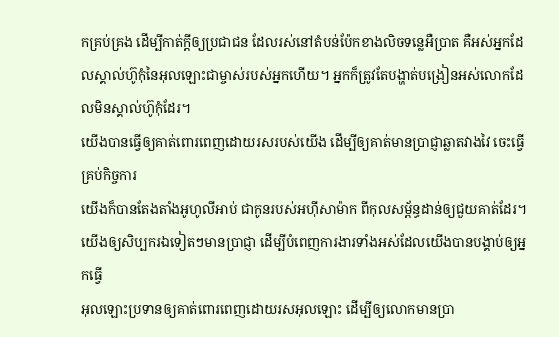កគ្រប់គ្រង ដើម្បីកាត់ក្តីឲ្យប្រជាជន ដែលរស់នៅតំបន់ប៉ែកខាងលិចទន្លេអឺប្រាត គឺអស់អ្នកដែលស្គាល់ហ៊ូកុំនៃអុលឡោះជាម្ចាស់របស់អ្នកហើយ។ អ្នកក៏ត្រូវតែបង្ហាត់បង្រៀនអស់លោកដែលមិនស្គាល់ហ៊ូកុំដែរ។
យើងបានធ្វើឲ្យគាត់ពោរពេញដោយរសរបស់យើង ដើម្បីឲ្យគាត់មានប្រាជ្ញាឆ្លាតវាងវៃ ចេះធ្វើគ្រប់កិច្ចការ
យើងក៏បានតែងតាំងអូហូលីអាប់ ជាកូនរបស់អហ៊ីសាម៉ាក ពីកុលសម្ព័ន្ធដាន់ឲ្យជួយគាត់ដែរ។ យើងឲ្យសិប្បករឯទៀតៗមានប្រាជ្ញា ដើម្បីបំពេញការងារទាំងអស់ដែលយើងបានបង្គាប់ឲ្យអ្នកធ្វើ
អុលឡោះប្រទានឲ្យគាត់ពោរពេញដោយរសអុលឡោះ ដើម្បីឲ្យលោកមានប្រា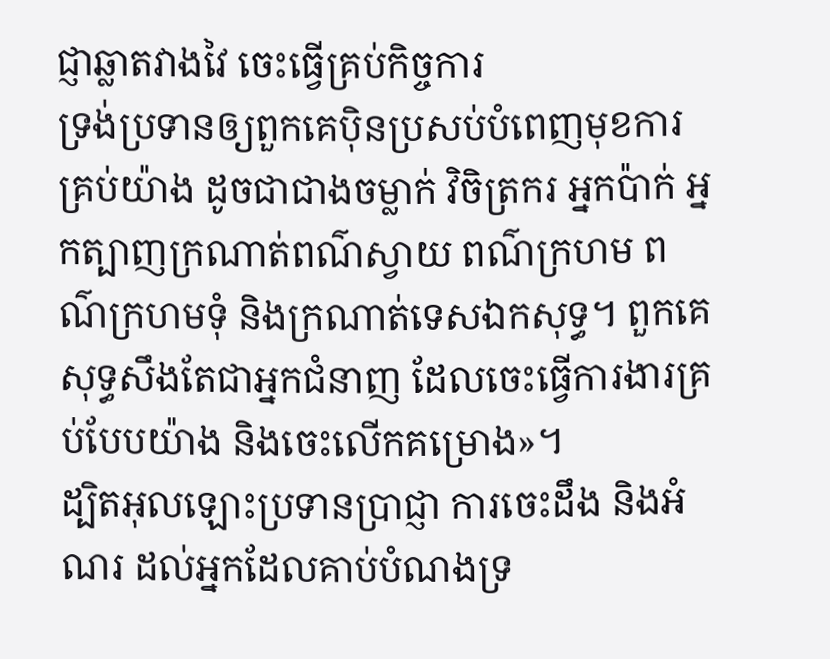ជ្ញាឆ្លាតវាងវៃ ចេះធ្វើគ្រប់កិច្ចការ
ទ្រង់ប្រទានឲ្យពួកគេប៉ិនប្រសប់បំពេញមុខការគ្រប់យ៉ាង ដូចជាជាងចម្លាក់ វិចិត្រករ អ្នកប៉ាក់ អ្នកត្បាញក្រណាត់ពណ៌ស្វាយ ពណ៌ក្រហម ពណ៌ក្រហមទុំ និងក្រណាត់ទេសឯកសុទ្ធ។ ពួកគេសុទ្ធសឹងតែជាអ្នកជំនាញ ដែលចេះធ្វើការងារគ្រប់បែបយ៉ាង និងចេះលើកគម្រោង»។
ដ្បិតអុលឡោះប្រទានប្រាជ្ញា ការចេះដឹង និងអំណរ ដល់អ្នកដែលគាប់បំណងទ្រ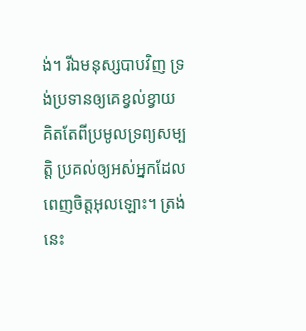ង់។ រីឯមនុស្សបាបវិញ ទ្រង់ប្រទានឲ្យគេខ្វល់ខ្វាយ គិតតែពីប្រមូលទ្រព្យសម្បត្តិ ប្រគល់ឲ្យអស់អ្នកដែលពេញចិត្តអុលឡោះ។ ត្រង់នេះ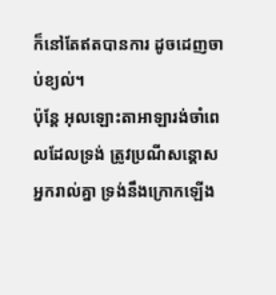ក៏នៅតែឥតបានការ ដូចដេញចាប់ខ្យល់។
ប៉ុន្តែ អុលឡោះតាអាឡារង់ចាំពេលដែលទ្រង់ ត្រូវប្រណីសន្ដោសអ្នករាល់គ្នា ទ្រង់នឹងក្រោកឡើង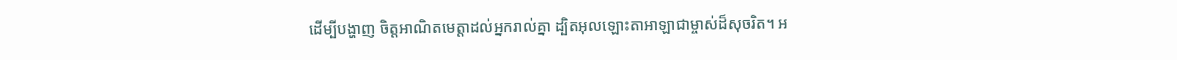ដើម្បីបង្ហាញ ចិត្តអាណិតមេត្តាដល់អ្នករាល់គ្នា ដ្បិតអុលឡោះតាអាឡាជាម្ចាស់ដ៏សុចរិត។ អ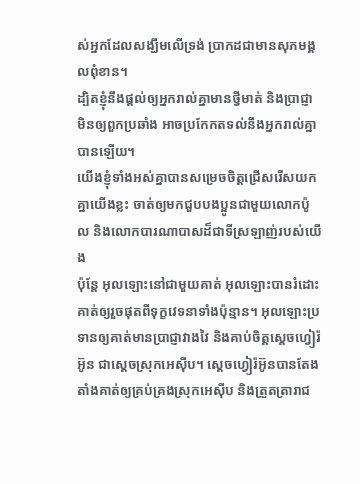ស់អ្នកដែលសង្ឃឹមលើទ្រង់ ប្រាកដជាមានសុភមង្គលពុំខាន។
ដ្បិតខ្ញុំនឹងផ្ដល់ឲ្យអ្នករាល់គ្នាមានថ្វីមាត់ និងប្រាជ្ញា មិនឲ្យពួកប្រឆាំង អាចប្រកែកតទល់នឹងអ្នករាល់គ្នាបានឡើយ។
យើងខ្ញុំទាំងអស់គ្នាបានសម្រេចចិត្ដជ្រើសរើសយកគ្នាយើងខ្លះ ចាត់ឲ្យមកជួបបងប្អូនជាមួយលោកប៉ូល និងលោកបារណាបាសដ៏ជាទីស្រឡាញ់របស់យើង
ប៉ុន្ដែ អុលឡោះនៅជាមួយគាត់ អុលឡោះបានរំដោះគាត់ឲ្យរួចផុតពីទុក្ខវេទនាទាំងប៉ុន្មាន។ អុលឡោះប្រទានឲ្យគាត់មានប្រាជ្ញាវាងវៃ និងគាប់ចិត្តស្តេចហ្វៀរ៉អ៊ូន ជាស្ដេចស្រុកអេស៊ីប។ ស្តេចហ្វៀរ៉អ៊ូនបានតែងតាំងគាត់ឲ្យគ្រប់គ្រងស្រុកអេស៊ីប និងត្រួតត្រារាជ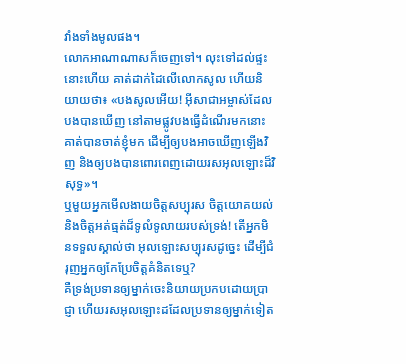វាំងទាំងមូលផង។
លោកអាណាណាសក៏ចេញទៅ។ លុះទៅដល់ផ្ទះនោះហើយ គាត់ដាក់ដៃលើលោកសូល ហើយនិយាយថា៖ «បងសូលអើយ! អ៊ីសាជាអម្ចាស់ដែលបងបានឃើញ នៅតាមផ្លូវបងធ្វើដំណើរមកនោះ គាត់បានចាត់ខ្ញុំមក ដើម្បីឲ្យបងអាចឃើញឡើងវិញ និងឲ្យបងបានពោរពេញដោយរសអុលឡោះដ៏វិសុទ្ធ»។
ឬមួយអ្នកមើលងាយចិត្តសប្បុរស ចិត្តយោគយល់ និងចិត្តអត់ធ្មត់ដ៏ទូលំទូលាយរបស់ទ្រង់! តើអ្នកមិនទទួលស្គាល់ថា អុលឡោះសប្បុរសដូច្នេះ ដើម្បីជំរុញអ្នកឲ្យកែប្រែចិត្ដគំនិតទេឬ?
គឺទ្រង់ប្រទានឲ្យម្នាក់ចេះនិយាយប្រកបដោយប្រាជ្ញា ហើយរសអុលឡោះដដែលប្រទានឲ្យម្នាក់ទៀត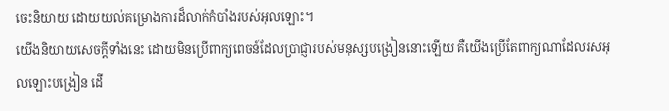ចេះនិយាយ ដោយយល់គម្រោងការដ៏លាក់កំបាំងរបស់អុលឡោះ។
យើងនិយាយសេចក្ដីទាំងនេះ ដោយមិនប្រើពាក្យពេចន៍ដែលប្រាជ្ញារបស់មនុស្សបង្រៀននោះឡើយ គឺយើងប្រើតែពាក្យណាដែលរសអុលឡោះបង្រៀន ដើ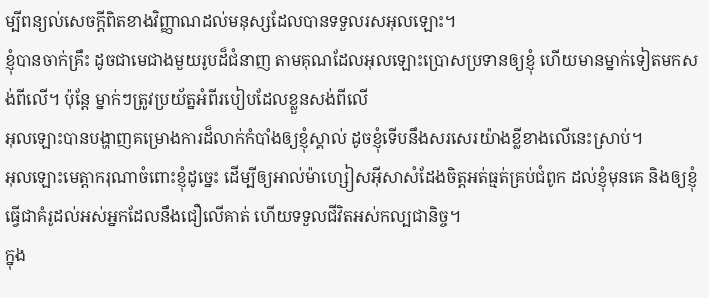ម្បីពន្យល់សេចក្ដីពិតខាងវិញ្ញាណដល់មនុស្សដែលបានទទួលរសអុលឡោះ។
ខ្ញុំបានចាក់គ្រឹះ ដូចជាមេជាងមួយរូបដ៏ជំនាញ តាមគុណដែលអុលឡោះប្រោសប្រទានឲ្យខ្ញុំ ហើយមានម្នាក់ទៀតមកសង់ពីលើ។ ប៉ុន្ដែ ម្នាក់ៗត្រូវប្រយ័ត្នអំពីរបៀបដែលខ្លួនសង់ពីលើ
អុលឡោះបានបង្ហាញគម្រោងការដ៏លាក់កំបាំងឲ្យខ្ញុំស្គាល់ ដូចខ្ញុំទើបនឹងសរសេរយ៉ាងខ្លីខាងលើនេះស្រាប់។
អុលឡោះមេត្ដាករុណាចំពោះខ្ញុំដូច្នេះ ដើម្បីឲ្យអាល់ម៉ាហ្សៀសអ៊ីសាសំដែងចិត្តអត់ធ្មត់គ្រប់ជំពូក ដល់ខ្ញុំមុនគេ និងឲ្យខ្ញុំធ្វើជាគំរូដល់អស់អ្នកដែលនឹងជឿលើគាត់ ហើយទទួលជីវិតអស់កល្បជានិច្ច។
ក្នុង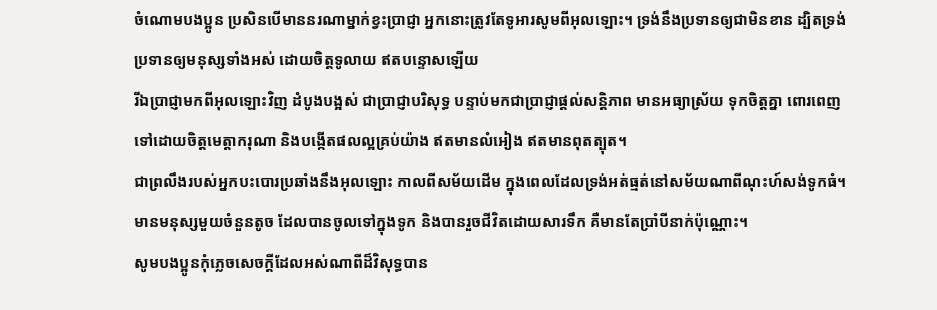ចំណោមបងប្អូន ប្រសិនបើមាននរណាម្នាក់ខ្វះប្រាជ្ញា អ្នកនោះត្រូវតែទូអារសូមពីអុលឡោះ។ ទ្រង់នឹងប្រទានឲ្យជាមិនខាន ដ្បិតទ្រង់ប្រទានឲ្យមនុស្សទាំងអស់ ដោយចិត្តទូលាយ ឥតបន្ទោសឡើយ
រីឯប្រាជ្ញាមកពីអុលឡោះវិញ ដំបូងបង្អស់ ជាប្រាជ្ញាបរិសុទ្ធ បន្ទាប់មកជាប្រាជ្ញាផ្ដល់សន្ដិភាព មានអធ្យាស្រ័យ ទុកចិត្ដគ្នា ពោរពេញទៅដោយចិត្ដមេត្ដាករុណា និងបង្កើតផលល្អគ្រប់យ៉ាង ឥតមានលំអៀង ឥតមានពុតត្បុត។
ជាព្រលឹងរបស់អ្នកបះបោរប្រឆាំងនឹងអុលឡោះ កាលពីសម័យដើម ក្នុងពេលដែលទ្រង់អត់ធ្មត់នៅសម័យណាពីណុះហ៍សង់ទូកធំ។ មានមនុស្សមួយចំនួនតូច ដែលបានចូលទៅក្នុងទូក និងបានរួចជីវិតដោយសារទឹក គឺមានតែប្រាំបីនាក់ប៉ុណ្ណោះ។
សូមបងប្អូនកុំភ្លេចសេចក្ដីដែលអស់ណាពីដ៏វិសុទ្ធបាន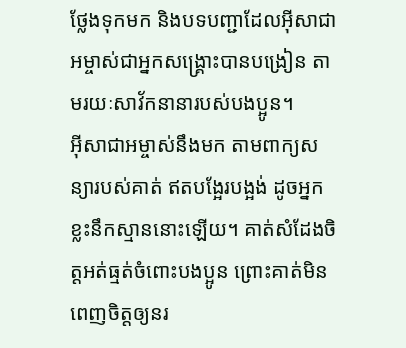ថ្លែងទុកមក និងបទបញ្ជាដែលអ៊ីសាជាអម្ចាស់ជាអ្នកសង្គ្រោះបានបង្រៀន តាមរយៈសាវ័កនានារបស់បងប្អូន។
អ៊ីសាជាអម្ចាស់នឹងមក តាមពាក្យសន្យារបស់គាត់ ឥតបង្អែរបង្អង់ ដូចអ្នកខ្លះនឹកស្មាននោះឡើយ។ គាត់សំដែងចិត្តអត់ធ្មត់ចំពោះបងប្អូន ព្រោះគាត់មិនពេញចិត្តឲ្យនរ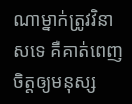ណាម្នាក់ត្រូវវិនាសទេ គឺគាត់ពេញចិត្តឲ្យមនុស្ស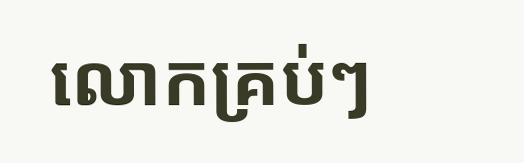លោកគ្រប់ៗ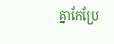គ្នាកែប្រែ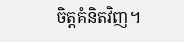ចិត្ដគំនិតវិញ។